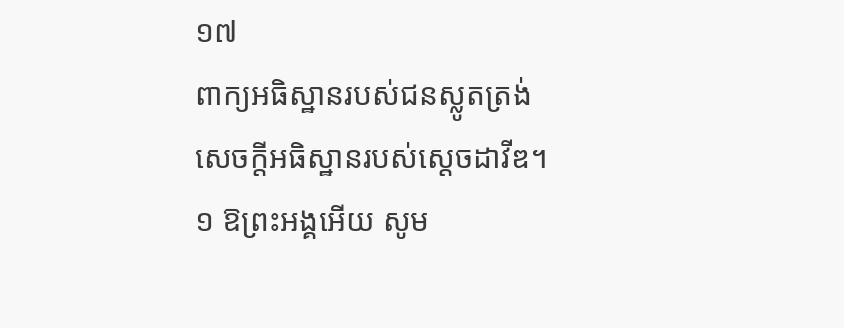១៧
ពាក្យអធិស្ឋានរបស់ជនស្លូតត្រង់
សេចក្តីអធិស្ឋានរបស់ស្តេចដាវីឌ។
១ ឱព្រះអង្គអើយ សូម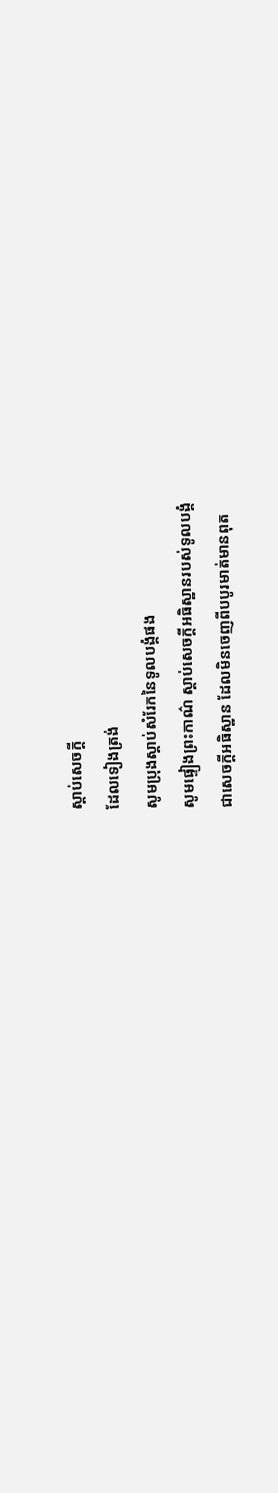ស្តាប់សេចក្តី
ដែលទៀងត្រង់
សូមប្រុងស្តាប់សំរែកនៃទូលបង្គំផង
សូមផ្ទៀងព្រះកាណ៌ ស្តាប់សេចក្តីអធិស្ឋានរបស់ទូលបង្គំ
ជាសេចក្តីអធិស្ឋាន ដែលមិនចេញពីបបូរមាត់មានពុត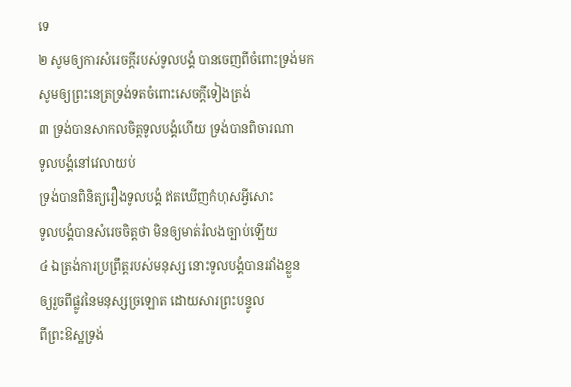ទេ
២ សូមឲ្យការសំរេចក្តីរបស់ទូលបង្គំ បានចេញពីចំពោះទ្រង់មក
សូមឲ្យព្រះនេត្រទ្រង់ទតចំពោះសេចក្តីទៀងត្រង់
៣ ទ្រង់បានសាកលចិត្តទូលបង្គំហើយ ទ្រង់បានពិចារណា
ទូលបង្គំនៅវេលាយប់
ទ្រង់បានពិនិត្យរឿងទូលបង្គំ ឥតឃើញកំហុសអ្វីសោះ
ទូលបង្គំបានសំរេចចិត្តថា មិនឲ្យមាត់រំលងច្បាប់ឡើយ
៤ ឯត្រង់ការប្រព្រឹត្តរបស់មនុស្ស នោះទូលបង្គំបានរវាំងខ្លួន
ឲ្យរួចពីផ្លូវនៃមនុស្សច្រឡោត ដោយសារព្រះបន្ទូល
ពីព្រះឱស្ឋទ្រង់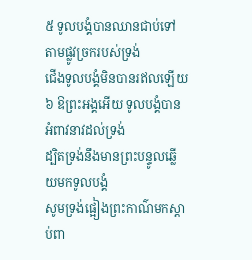៥ ទូលបង្គំបានឈានជាប់ទៅតាមផ្លូវច្រករបស់ទ្រង់
ជើងទូលបង្គំមិនបានរឥលឡើយ
៦ ឱព្រះអង្គអើយ ទូលបង្គំបានអំពាវនាវដល់ទ្រង់
ដ្បិតទ្រង់នឹងមានព្រះបន្ទូលឆ្លើយមកទូលបង្គំ
សូមទ្រង់ផ្អៀងព្រះកាណ៌មកស្តាប់ពា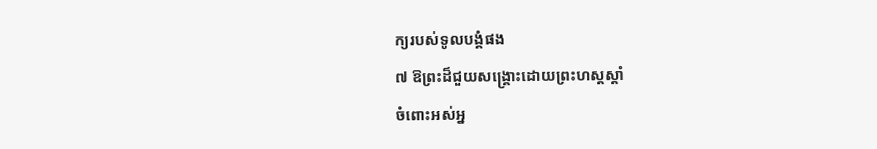ក្យរបស់ទូលបង្គំផង
៧ ឱព្រះដ៏ជួយសង្គ្រោះដោយព្រះហស្តស្តាំ
ចំពោះអស់អ្ន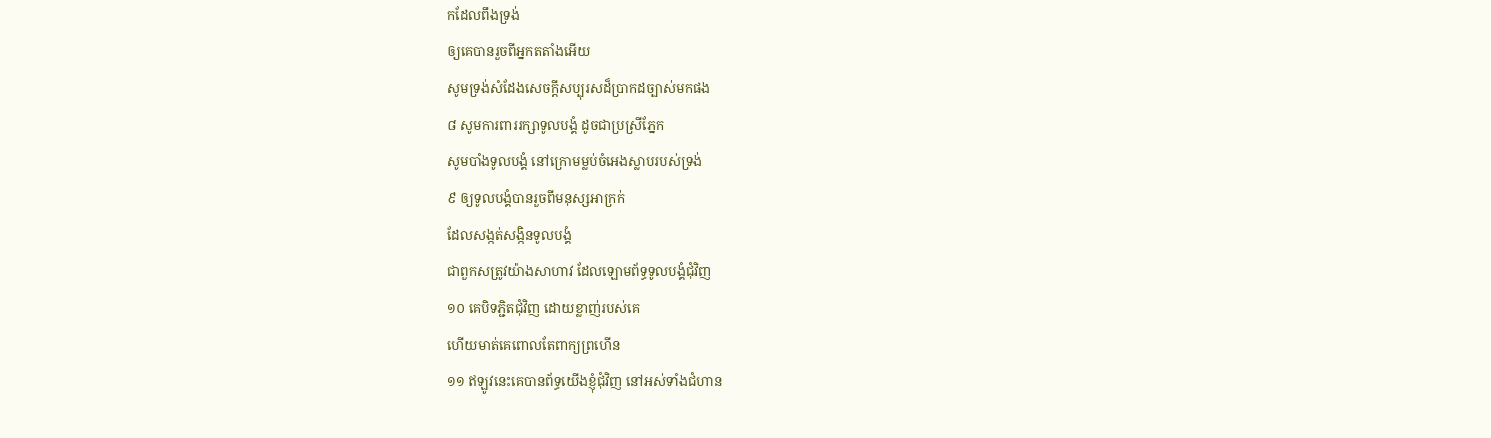កដែលពឹងទ្រង់
ឲ្យគេបានរួចពីអ្នកតតាំងអើយ
សូមទ្រង់សំដែងសេចក្តីសប្បុរសដ៏ប្រាកដច្បាស់មកផង
៨ សូមការពាររក្សាទូលបង្គំ ដូចជាប្រស្រីភ្នែក
សូមបាំងទូលបង្គំ នៅក្រោមម្លប់ចំអេងស្លាបរបស់ទ្រង់
៩ ឲ្យទូលបង្គំបានរួចពីមនុស្សអាក្រក់
ដែលសង្កត់សង្កិនទូលបង្គំ
ជាពួកសត្រូវយ៉ាងសាហាវ ដែលឡោមព័ទ្ធទូលបង្គំជុំវិញ
១០ គេបិទភ្ជិតជុំវិញ ដោយខ្លាញ់របស់គេ
ហើយមាត់គេពោលតែពាក្យព្រហើន
១១ ឥឡូវនេះគេបានព័ទ្ធយើងខ្ញុំជុំវិញ នៅអស់ទាំងជំហាន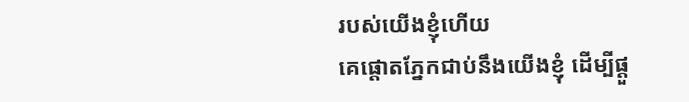របស់យើងខ្ញុំហើយ
គេផ្តោតភ្នែកជាប់នឹងយើងខ្ញុំ ដើម្បីផ្តួ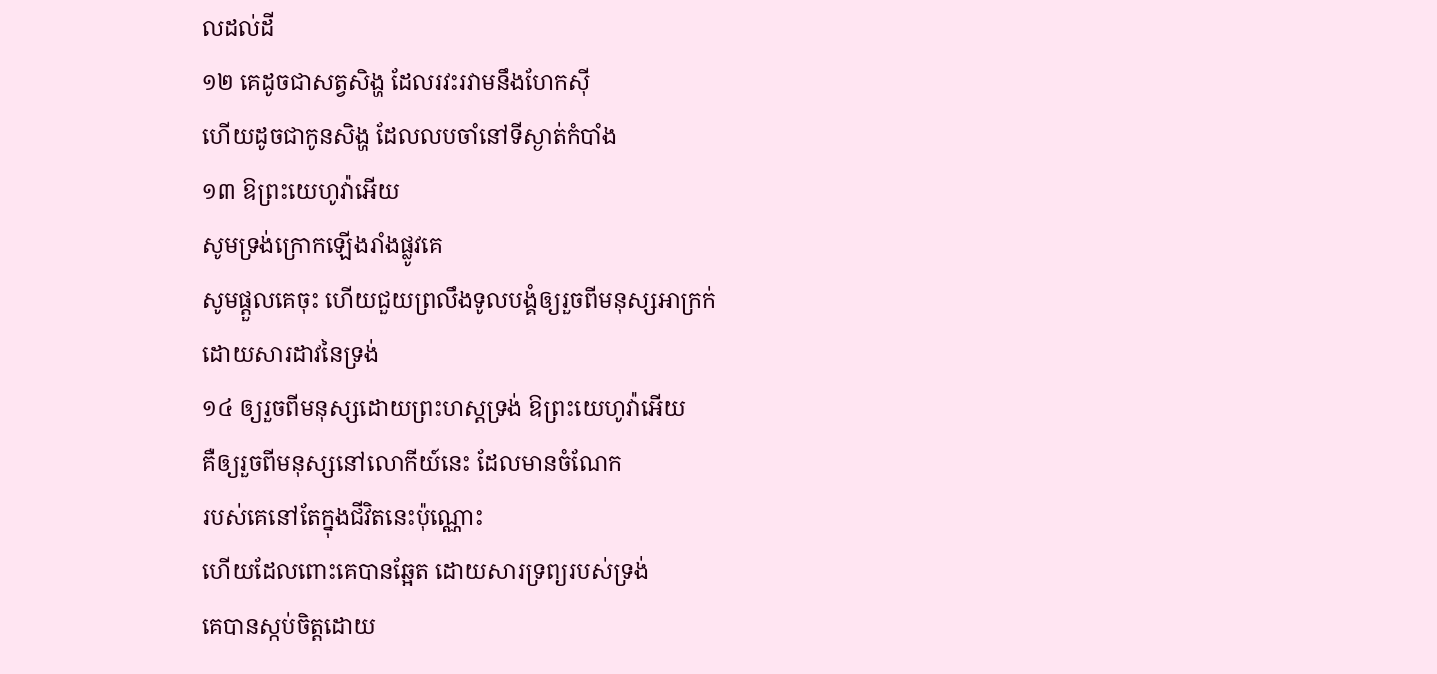លដល់ដី
១២ គេដូចជាសត្វសិង្ហ ដែលរវះរវាមនឹងហែកស៊ី
ហើយដូចជាកូនសិង្ហ ដែលលបចាំនៅទីស្ងាត់កំបាំង
១៣ ឱព្រះយេហូវ៉ាអើយ
សូមទ្រង់ក្រោកឡើងរាំងផ្លូវគេ
សូមផ្តួលគេចុះ ហើយជួយព្រលឹងទូលបង្គំឲ្យរួចពីមនុស្សអាក្រក់
ដោយសារដាវនៃទ្រង់
១៤ ឲ្យរួចពីមនុស្សដោយព្រះហស្តទ្រង់ ឱព្រះយេហូវ៉ាអើយ
គឺឲ្យរួចពីមនុស្សនៅលោកីយ៍នេះ ដែលមានចំណែក
របស់គេនៅតែក្នុងជីវិតនេះប៉ុណ្ណោះ
ហើយដែលពោះគេបានឆ្អែត ដោយសារទ្រព្យរបស់ទ្រង់
គេបានស្កប់ចិត្តដោយ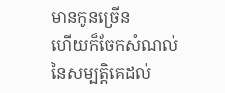មានកូនច្រើន
ហើយក៏ចែកសំណល់នៃសម្បត្តិគេដល់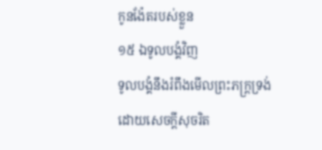កូនង៉ែតរបស់ខ្លួន
១៥ ឯទូលបង្គំវិញ
ទូលបង្គំនឹងរំពឹងមើលព្រះភក្ត្រទ្រង់
ដោយសេចក្តីសុចរិត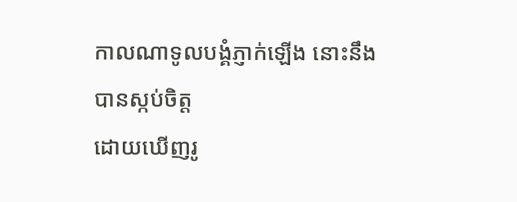កាលណាទូលបង្គំភ្ញាក់ឡើង នោះនឹងបានស្កប់ចិត្ត
ដោយឃើញរូ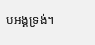បអង្គទ្រង់។